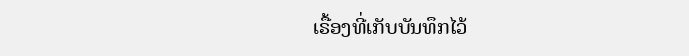ເຣື້ອງທີ່ເກັບບັນທຶກໄວ້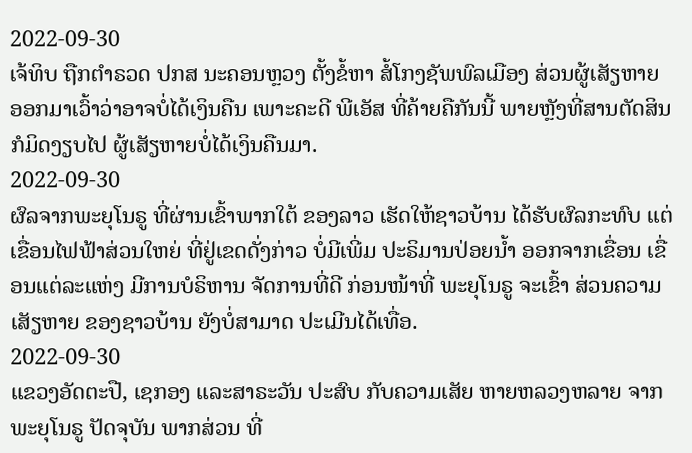2022-09-30
ເຈ້ທິບ ຖືກຕຳຣວດ ປກສ ນະຄອນຫຼວງ ຕັ້ງຂໍ້ຫາ ສໍ້ໂກງຊັພພົລເມືອງ ສ່ວນຜູ້ເສັຽຫາຍ ອອກມາເວົ້າວ່າອາຈບໍ່ໄດ້ເງິນຄືນ ເພາະຄະດີ ພີເອັສ ທີ່ຄ້າຍຄືກັນນີ້ ພາຍຫຼັງທີ່ສານຕັດສິນ ກໍມິດງຽບໄປ ຜູ້ເສັຽຫາຍບໍ່ໄດ້ເງິນຄືນມາ.
2022-09-30
ຜົລຈາກພະຍຸໂນຣູ ທີ່ຜ່ານເຂົ້າພາກໃຕ້ ຂອງລາວ ເຮັດໃຫ້ຊາວບ້ານ ໄດ້ຮັບຜົລກະທົບ ແຕ່ເຂື່ອນໄຟຟ້າສ່ວນໃຫຍ່ ທີ່ຢູ່ເຂດດັ່ງກ່າວ ບໍ່ມີເພີ່ມ ປະຣິມານປ່ອຍນໍ້າ ອອກຈາກເຂື່ອນ ເຂື່ອນແຕ່ລະແຫ່ງ ມີການບໍຣິຫານ ຈັດການທີ່ດີ ກ່ອນໜ້າທີ່ ພະຍຸໂນຣູ ຈະເຂົ້າ ສ່ວນຄວາມເສັຽຫາຍ ຂອງຊາວບ້ານ ຍັງບໍ່ສາມາດ ປະເມີນໄດ້ເທື່ອ.
2022-09-30
ແຂວງອັດຕະປື, ເຊກອງ ແລະສາຣະວັນ ປະສົບ ກັບຄວາມເສັຍ ຫາຍຫລວງຫລາຍ ຈາກພະຍຸໂນຣູ ປັດຈຸບັນ ພາກສ່ວນ ທີ່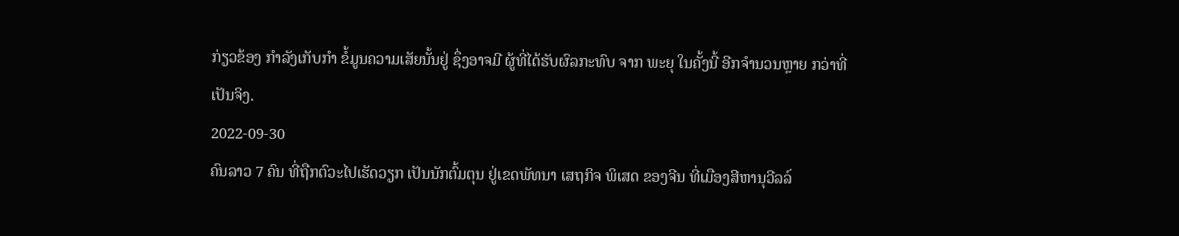ກ່ຽວຂ້ອງ ກໍາລັງເກັບກໍາ ຂໍ້ມູນຄວາມເສັຍນັ້ນຢູ່ ຊຶ່ງອາຈມີ ຜູ້ທີ່ໄດ້ຮັບຜົລກະທົບ ຈາກ ພະຍຸ ໃນຄັ້ງນີ້ ອີກຈຳນວນຫຼາຍ ກວ່າທີ່ເປັນຈິງ.
2022-09-30
ຄົນລາວ 7 ຄົນ ທີ່ຖືກຕົວະໄປເຮັດວຽກ ເປັນນັກຕົ້ມຕຸນ ຢູ່ເຂດພັທນາ ເສຖກິຈ ພິເສດ ຂອງຈີນ ທີ່ເມືອງສີຫານຸວີລລ໌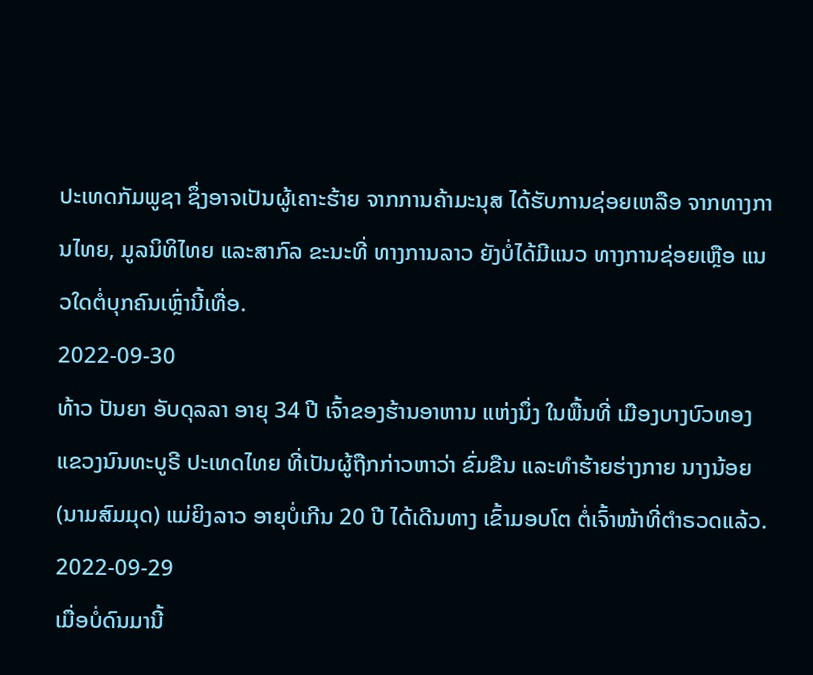ປະເທດກັມພູຊາ ຊຶ່ງອາຈເປັນຜູ້ເຄາະຮ້າຍ ຈາກການຄ້າມະນຸສ ໄດ້ຮັບການຊ່ອຍເຫລືອ ຈາກທາງການໄທຍ, ມູລນິທິໄທຍ ແລະສາກົລ ຂະນະທີ່ ທາງການລາວ ຍັງບໍ່ໄດ້ມີແນວ ທາງການຊ່ອຍເຫຼືອ ແນວໃດຕໍ່ບຸກຄົນເຫຼົ່ານີ້ເທື່ອ.
2022-09-30
ທ້າວ ປັນຍາ ອັບດຸລລາ ອາຍຸ 34 ປີ ເຈົ້າຂອງຮ້ານອາຫານ ແຫ່ງນຶ່ງ ໃນພື້ນທີ່ ເມືອງບາງບົວທອງ ແຂວງນົນທະບູຣີ ປະເທດໄທຍ ທີ່ເປັນຜູ້ຖືກກ່າວຫາວ່າ ຂົ່ມຂືນ ແລະທໍາຮ້າຍຮ່າງກາຍ ນາງນ້ອຍ (ນາມສົມມຸດ) ແມ່ຍິງລາວ ອາຍຸບໍ່ເກີນ 20 ປີ ໄດ້ເດີນທາງ ເຂົ້າມອບໂຕ ຕໍ່ເຈົ້າໜ້າທີ່ຕໍາຣວດແລ້ວ.
2022-09-29
ເມື່ອບໍ່ດົນມານີ້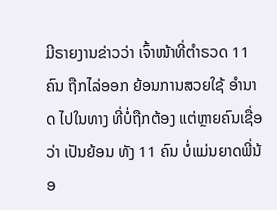ມີຣາຍງານຂ່າວວ່າ ເຈົ້າໜ້າທີ່ຕຳຣວດ 11 ຄົນ ຖືກໄລ່ອອກ ຍ້ອນການສວຍໃຊ້ ອຳນາດ ໄປໃນທາງ ທີ່ບໍ່ຖືກຕ້ອງ ແຕ່ຫຼາຍຄົນເຊື່ອວ່າ ເປັນຍ້ອນ ທັງ 11 ຄົນ ບໍ່ແມ່ນຍາດພີ່ນ້ອ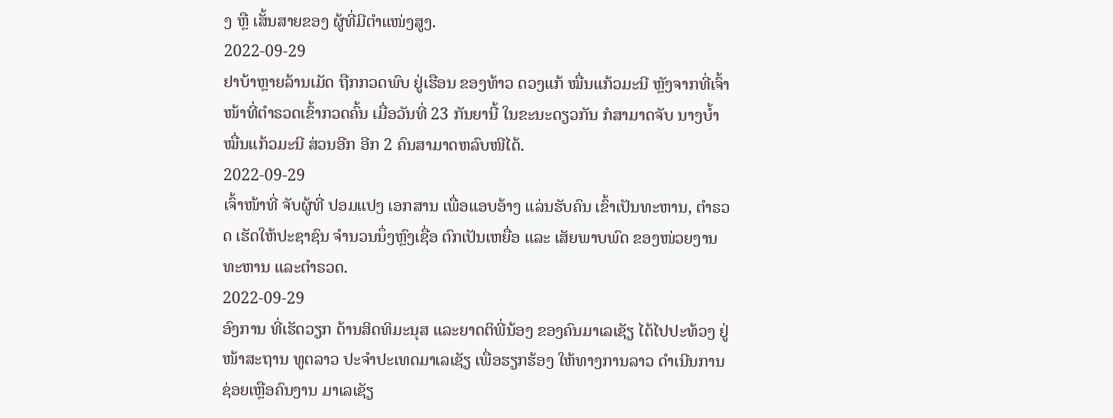ງ ຫຼື ເສັ້ນສາຍຂອງ ຜູ້ທີ່ມີຕຳແໜ່ງສູງ.
2022-09-29
ຢາບ້າຫຼາຍລ້ານເມັດ ຖືກກວດພົບ ຢູ່ເຮືອນ ຂອງທ້າວ ດວງແກ້ ໝື່ນແກ້ວມະນີ ຫຼັງຈາກທີ່ເຈົ້າໜ້າທີ່ຕຳຣວດເຂົ້າກວດຄົ້ນ ເມື່ອວັນທີ່ 23 ກັນຍານີ້ ໃນຂະນະດຽວກັນ ກໍສາມາດຈັບ ນາງບ້ຳ ໝື່ນແກ້ວມະນີ ສ່ວນອີກ ອີກ 2 ຄົນສາມາດຫລົບໜີໄດ້.
2022-09-29
ເຈົ້າໜ້າທີ່ ຈັບຜູ້ທີ່ ປອມແປງ ເອກສານ ເພື່ອແອບອ້າງ ແລ່ນຮັບຄົນ ເຂົ້າເປັນທະຫານ, ຕໍາຣວດ ເຮັດໃຫ້ປະຊາຊົນ ຈໍານວນນຶ່ງຫຼົງເຊື່ອ ຕົກເປັນເຫຍື່ອ ແລະ ເສັຍພາບພົດ ຂອງໜ່ວຍງານ ທະຫານ ແລະຕໍາຣວດ.
2022-09-29
ອົງການ ທີ່ເຮັດວຽກ ດ້ານສິດທິມະນຸສ ແລະຍາດຕິພີ່ນ້ອງ ຂອງຄົນມາເລເຊັຽ ໄດ້ໄປປະທ້ວງ ຢູ່ໜ້າສະຖານ ທູຕລາວ ປະຈໍາປະເທດມາເລເຊັຽ ເພື່ອຮຽກຮ້ອງ ໃຫ້ທາງການລາວ ດໍາເນີນການຊ່ອຍເຫຼືອຄົນງານ ມາເລເຊັຽ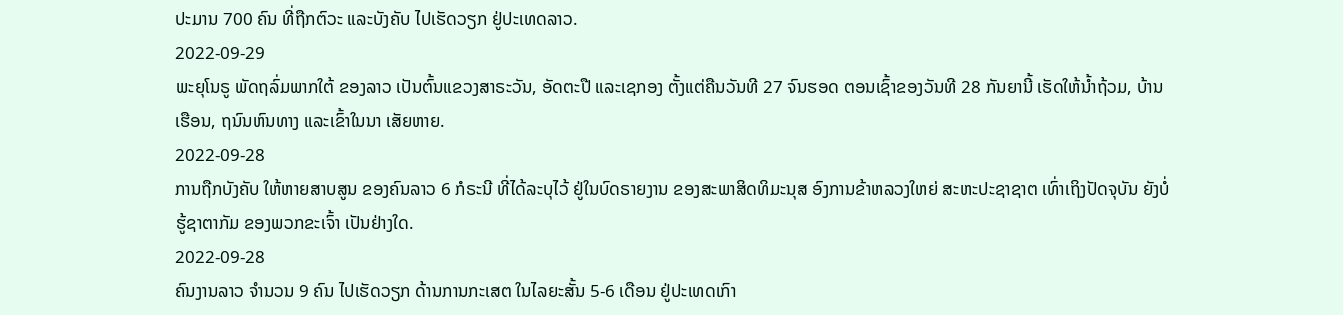ປະມານ 700 ຄົນ ທີ່ຖືກຕົວະ ແລະບັງຄັບ ໄປເຮັດວຽກ ຢູ່ປະເທດລາວ.
2022-09-29
ພະຍຸໂນຣູ ພັດຖລົ່ມພາກໃຕ້ ຂອງລາວ ເປັນຕົ້ນແຂວງສາຣະວັນ, ອັດຕະປື ແລະເຊກອງ ຕັ້ງແຕ່ຄືນວັນທີ 27 ຈົນຮອດ ຕອນເຊົ້າຂອງວັນທີ 28 ກັນຍານີ້ ເຮັດໃຫ້ນ້ຳຖ້ວມ, ບ້ານເຮືອນ, ຖນົນຫົນທາງ ແລະເຂົ້າໃນນາ ເສັຍຫາຍ.
2022-09-28
ການຖືກບັງຄັບ ໃຫ້ຫາຍສາບສູນ ຂອງຄົນລາວ 6 ກໍຣະນີ ທີ່ໄດ້ລະບຸໄວ້ ຢູ່ໃນບົດຣາຍງານ ຂອງສະພາສິດທິມະນຸສ ອົງການຂ້າຫລວງໃຫຍ່ ສະຫະປະຊາຊາຕ ເທົ່າເຖິງປັດຈຸບັນ ຍັງບໍ່ຮູ້ຊາຕາກັມ ຂອງພວກຂະເຈົ້າ ເປັນຢ່າງໃດ.
2022-09-28
ຄົນງານລາວ ຈໍານວນ 9 ຄົນ ໄປເຮັດວຽກ ດ້ານການກະເສຕ ໃນໄລຍະສັ້ນ 5-6 ເດືອນ ຢູ່ປະເທດເກົາ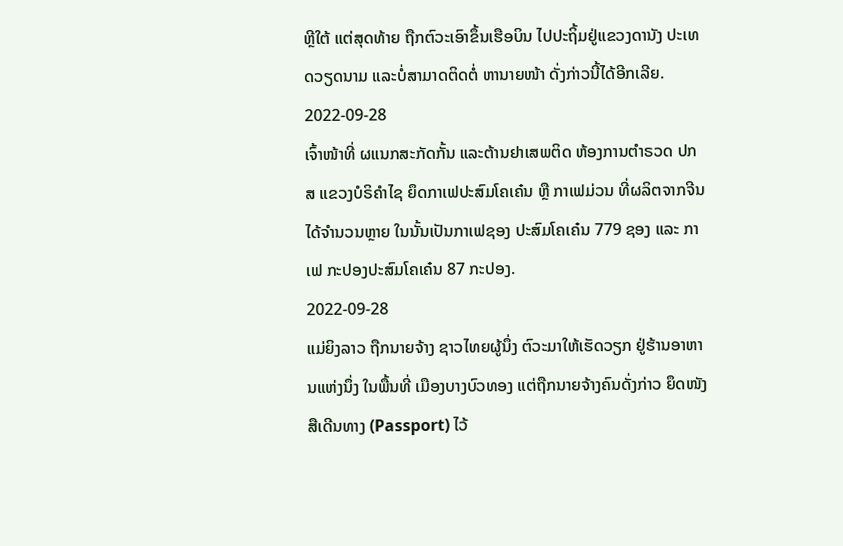ຫຼີໃຕ້ ແຕ່ສຸດທ້າຍ ຖືກຕົວະເອົາຂຶ້ນເຮືອບິນ ໄປປະຖິ້ມຢູ່ແຂວງດານັງ ປະເທດວຽດນາມ ແລະບໍ່ສາມາດຕິດຕໍ່ ຫານາຍໜ້າ ດັ່ງກ່າວນີ້ໄດ້ອີກເລີຍ.
2022-09-28
ເຈົ້າໜ້າທີ່ ຜແນກສະກັດກັ້ນ ແລະຕ້ານຢາເສພຕິດ ຫ້ອງການຕຳຣວດ ປກສ ແຂວງບໍຣິຄຳໄຊ ຍຶດກາເຟປະສົມໂຄເຄ໋ນ ຫຼື ກາເຟມ່ວນ ທີ່ຜລິຕຈາກຈີນ ໄດ້ຈຳນວນຫຼາຍ ໃນນັ້ນເປັນກາເຟຊອງ ປະສົມໂຄເຄ໋ນ 779 ຊອງ ແລະ ກາເຟ ກະປອງປະສົມໂຄເຄ໋ນ 87 ກະປອງ.
2022-09-28
ແມ່ຍິງລາວ ຖືກນາຍຈ້າງ ຊາວໄທຍຜູ້ນຶ່ງ ຕົວະມາໃຫ້ເຮັດວຽກ ຢູ່ຮ້ານອາຫານແຫ່ງນຶ່ງ ໃນພື້ນທີ່ ເມືອງບາງບົວທອງ ແຕ່ຖືກນາຍຈ້າງຄົນດັ່ງກ່າວ ຍຶດໜັງສືເດີນທາງ (Passport) ໄວ້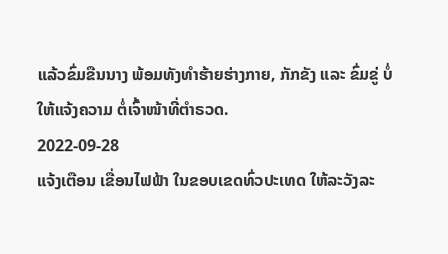ແລ້ວຂົ່ມຂືນນາງ ພ້ອມທັງທຳຮ້າຍຮ່າງກາຍ, ກັກຂັງ ແລະ ຂົ່ມຂູ່ ບໍ່ໃຫ້ແຈ້ງຄວາມ ຕໍ່ເຈົ້າໜ້າທີ່ຕຳຣວດ.
2022-09-28
ແຈ້ງເຕືອນ ເຂື່ອນໄຟຟ້າ ໃນຂອບເຂດທົ່ວປະເທດ ໃຫ້ລະວັງລະ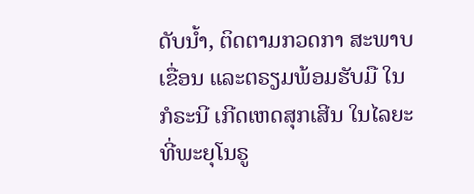ດັບນໍ້າ, ຕິດຕາມກວດກາ ສະພາບເຂື່ອນ ແລະຕຣຽມພ້ອມຮັບມື ໃນກໍຣະນີ ເກີດເຫດສຸກເສີນ ໃນໄລຍະທີ່ພະຍຸໂນຣູ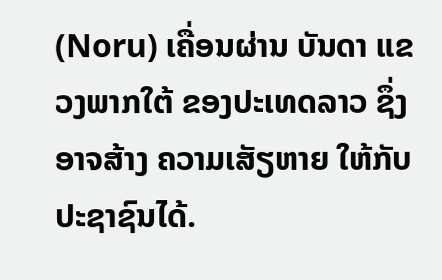(Noru) ເຄື່ອນຜ່ານ ບັນດາ ແຂວງພາກໃຕ້ ຂອງປະເທດລາວ ຊຶ່ງອາຈສ້າງ ຄວາມເສັຽຫາຍ ໃຫ້ກັບປະຊາຊົນໄດ້.